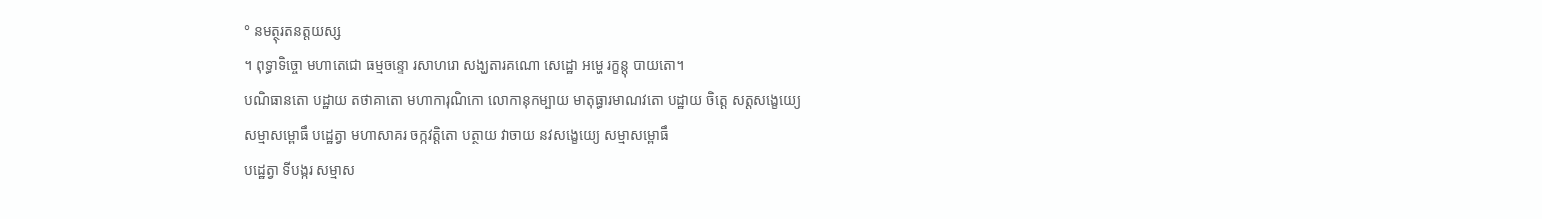° នមត្ថុរតនត្តយស្ស
។ ពុទ្ធាទិច្ចោ មហាតេជោ ធម្មចន្ទោ រសាហរោ សង្ឃតារគណោ សេដ្ឋោ អម្ហេ រក្ខន្តុ បាយតោ។
បណិធានតោ បដ្ឋាយ តថាគាតោ មហាការុណិកោ លោកានុកម្បាយ មាតុធ្ធារមាណវតោ បដ្ឋាយ ចិត្តេ សត្តសង្ខេយ្យេ
សម្មាសម្ពោធឹ បដ្ឋេត្វា មហាសាគរ ចក្កវត្តិតោ បត្ថាយ វាចាយ នវសង្ខេយ្យេ សម្មាសម្ពោធឹ
បដ្ឋេត្វា ទីបង្ករ សម្មាស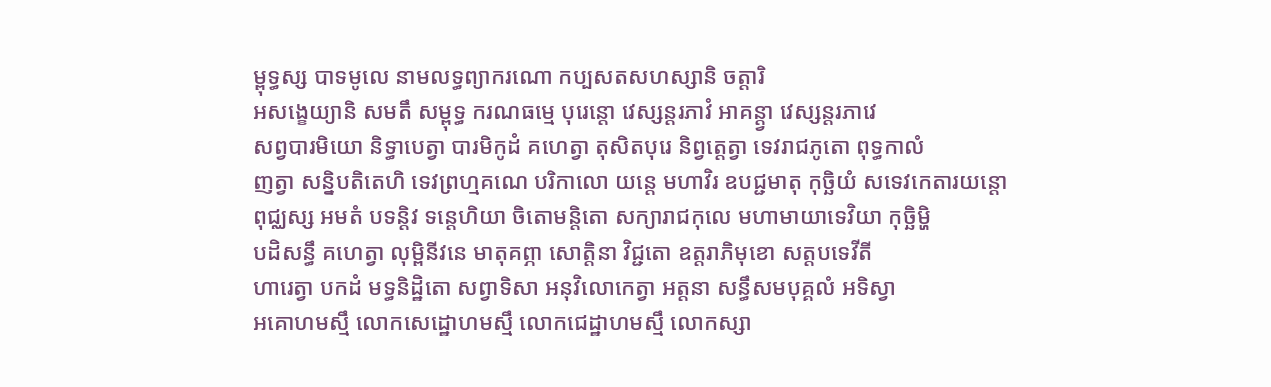ម្ពុទ្ធស្ស បាទមូលេ នាមលទ្ធព្យាករណោ កប្បសតសហស្សានិ ចត្តារិ
អសង្ខេយ្យានិ សមតឹ សម្ពុទ្ធ ករណធម្មេ បុរេន្តោ វេស្សន្តរភាវំ អាគន្ត្វា វេស្សន្តរភាវេ
សព្វបារមិយោ និទ្ធាបេត្វា បារមិកូដំ គហេត្វា តុសិតបុរេ និព្វត្តេត្វា ទេវរាជភូតោ ពុទ្ធកាលំ
ញត្វា សន្និបតិតេហិ ទេវព្រហ្មគណេ បរិកាលោ យន្តេ មហាវិរ ឧបជ្ជមាតុ កុច្ឆិយំ សទេវកេតារយន្តោ
ពុជ្ឈស្ស អមតំ បទន្តិវ ទន្តេហិយា ចិតោមន្តិតោ សក្យារាជកុលេ មហាមាយាទេវិយា កុច្ឆិម្ហិ
បដិសន្ធឹ គហេត្វា លុម្ពិនីវនេ មាតុគព្ភា សោត្តិនា វិជ្ជតោ ឧត្តរាភិមុខោ សត្តបទេវីតី
ហារេត្វា បកដំ មទ្ធនិដ្ឋិតោ សព្វាទិសា អនុវិលោកេត្វា អត្តនា សន្ធឹសមបុគ្គលំ អទិស្វា
អគោហមស្មឹ លោកសេដ្ឋោហមស្មឹ លោកជេដ្ឋាហមស្មឹ លោកស្សា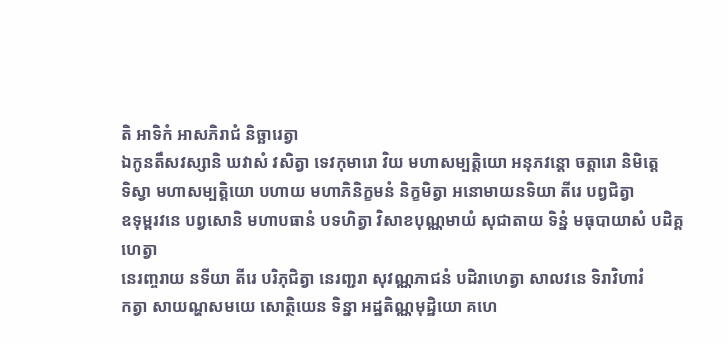តិ អាទិកំ អាសភិរាជំ និច្ឆារេត្វា
ឯកូនតឹសវស្សានិ ឃវាសំ វសិត្វា ទេវកុមារោ វិយ មហាសម្បត្តិយោ អនុភវន្តោ ចត្តារោ និមិត្តេ
ទិស្វា មហាសម្បត្តិយោ បហាយ មហាភិនិក្ខមនំ និក្ខមិត្វា អនោមាយនទិយា តីរេ បព្វជិត្វា
ឧទុម្ពរវនេ បព្វសោនិ មហាបធានំ បទហិត្វា វិសាខបុណ្ណមាយំ សុជាតាយ ទិន្នំ មធុបាយាសំ បដិគ្គហេត្វា
នេរញ្ចរាយ នទីយា តីរេ បរិភុជិត្វា នេរញ្ជរា សុវណ្ណភាជនំ បដិរាហេត្វា សាលវនេ ទិរាវិហារំ
កត្វា សាយណ្ហសមយេ សោត្ថិយេន ទិន្នា អដ្ឋតិណ្ណមុដ្ឋិយោ គហេ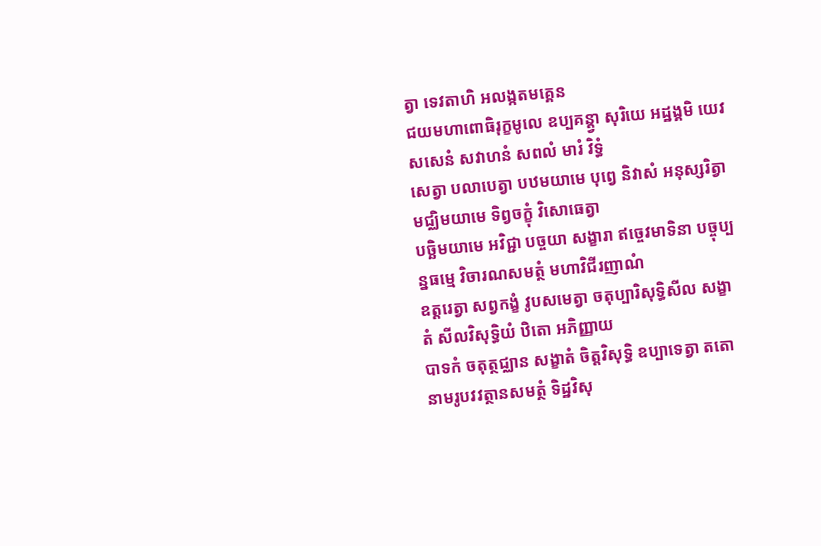ត្វា ទេវតាហិ អលង្កតមគ្គេន
ជយមហាពោធិរុក្ខមូលេ ឧប្បគន្ត្វា សុរិយេ អដ្ឋង្គមិ យេវ សសេនំ សវាហនំ សពលំ មារំ វិទ្ធំ
សេត្វា បលាបេត្វា បឋមយាមេ បុព្វេ និវាសំ អនុស្សរិត្វា មជ្ឈិមយាមេ ទិព្វចក្ខុំ វិសោធេត្វា
បច្ឆិមយាមេ អវិជ្ជា បច្ចយា សង្ខារា ឥច្ចេវមាទិនា បច្ចុប្បន្នធម្មេ វិចារណសមត្ថំ មហាវិជីរញាណំ
ឧត្តរេត្វា សព្វកង្ខំ វូបសមេត្វា ចតុប្បារិសុទ្ធិសីល សង្ខាតំ សីលវិសុទ្ធិយំ ឋិតោ អភិញ្ញាយ
បាទកំ ចតុត្ថជ្ឈាន សង្ខាតំ ចិត្តវិសុទ្ធិ ឧប្បាទេត្វា តតោ នាមរូបវវត្ថានសមត្ថំ ទិដ្ឋវិសុ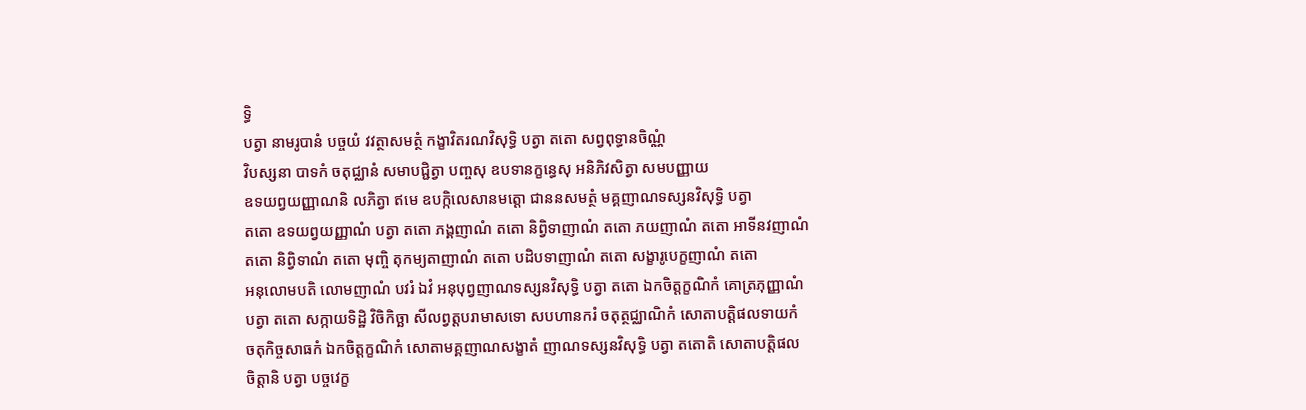ទ្ធិ
បត្វា នាមរូបានំ បច្ចយំ វវត្ថាសមត្ថំ កង្ខាវិតរណវិសុទ្ធិ បត្វា តតោ សព្វពុទ្ធានចិណ្ណំ
វិបស្សនា បាទកំ ចតុជ្ឈានំ សមាបជ្ជិត្វា បញ្ចសុ ឧបទានក្ខន្ធេសុ អនិភិវសិត្វា សមបញ្ញាយ
ឧទយព្វយញ្ញាណនិ លភិត្វា ឥមេ ឧបក្កិលេសានមត្តោ ជាននសមត្ថំ មគ្គញាណទស្សនវិសុទ្ធិ បត្វា
តតោ ឧទយព្វយញ្ញាណំ បត្វា តតោ ភង្គញាណំ តតោ និព្វិទាញាណំ តតោ ភយញាណំ តតោ អាទីនវញាណំ
តតោ និព្វិទាណំ តតោ មុញ្ចិ តុកម្យតាញាណំ តតោ បដិបទាញាណំ តតោ សង្ខារូបេក្ខញាណំ តតោ
អនុលោមបតិ លោមញាណំ បវរំ ឯវំ អនុបុព្វញាណទស្សនវិសុទ្ធិ បត្វា តតោ ឯកចិត្តក្ខណិកំ គោត្រភុញ្ញាណំ
បត្វា តតោ សក្កាយទិដ្ឋិ វិចិកិច្ឆា សីលព្វត្តបរាមាសទោ សបហានករំ ចតុត្ថជ្ឈាណិកំ សោតាបត្តិផលទាយកំ
ចតុកិច្ចសាធកំ ឯកចិត្តក្ខណិកំ សោតាមគ្គញាណសង្ខាតំ ញាណទស្សនវិសុទ្ធិ បត្វា តតោតិ សោតាបត្តិផល
ចិត្តានិ បត្វា បច្ចវេក្ខ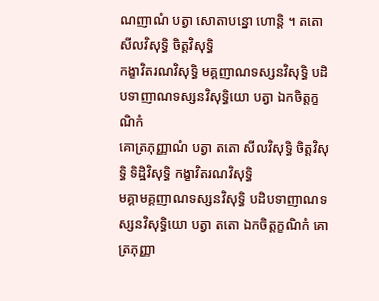ណញាណំ បត្វា សោតាបន្នោ ហោន្តិ ។ តតោ សីលវិសុទ្ធិ ចិត្តវិសុទ្ធិ
កង្ខាវិតរណវិសុទ្ធិ មគ្គញាណទស្សនវិសុទ្ធិ បដិបទាញាណទស្សនវិសុទ្ធិយោ បត្វា ឯកចិត្តក្ខណិកំ
គោត្រភុញ្ញាណំ បត្វា តតោ សីលវិសុទ្ធិ ចិត្តវិសុទ្ធិ ទិដ្ឋិវិសុទ្ធិ កង្ខាវិតរណវិសុទ្ធិ
មគ្គាមគ្គញាណទស្សនវិសុទ្ធិ បដិបទាញាណទស្សនវិសុទ្ធិយោ បត្វា តតោ ឯកចិត្តក្ខណិកំ គោត្រភុញ្ញា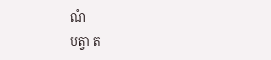ណំ
បត្វា ត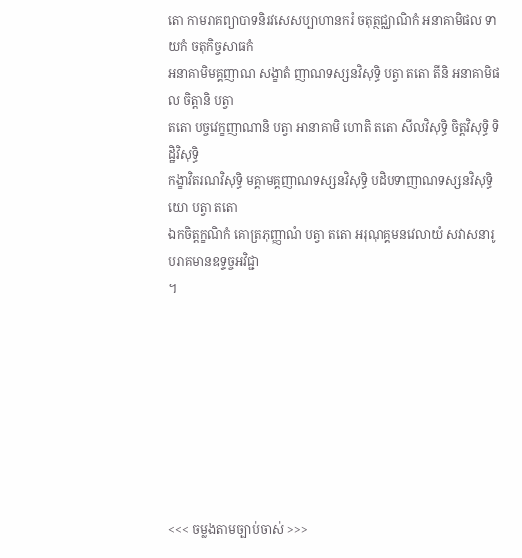តោ កាមរាគព្យាបាទនិរវសេសប្បាហានករំ ចតុត្ថជ្ឈាណិកំ អនាគាមិផល ទាយកំ ចតុកិច្ចសាធកំ
អនាគាមិមគ្គញាណ សង្ខាតំ ញាណទស្សនវិសុទ្ធិ បត្វា តតោ តីនិ អនាគាមិផល ចិត្តានិ បត្វា
តតោ បច្ចវេក្ខញាណានិ បត្វា អានាគាមិ ហោតិ តតោ សីលវិសុទ្ធិ ចិត្តវិសុទ្ធិ ទិដ្ឋិវិសុទ្ធិ
កង្ខាវិតរណវិសុទ្ធិ មគ្គាមគ្គញាណទស្សនវិសុទ្ធិ បដិបទាញាណទស្សនវិសុទ្ធិយោ បត្វា តតោ
ឯកចិត្តក្ខណិកំ គោត្រភុញ្ញាណំ បត្វា តតោ អរុណុគ្គមនវេលាយំ សវាសនារូបរាគមានឧទ្ទច្ចអវិជ្ជា
។








<<< ចម្លងតាមច្បាប់ចាស់ >>>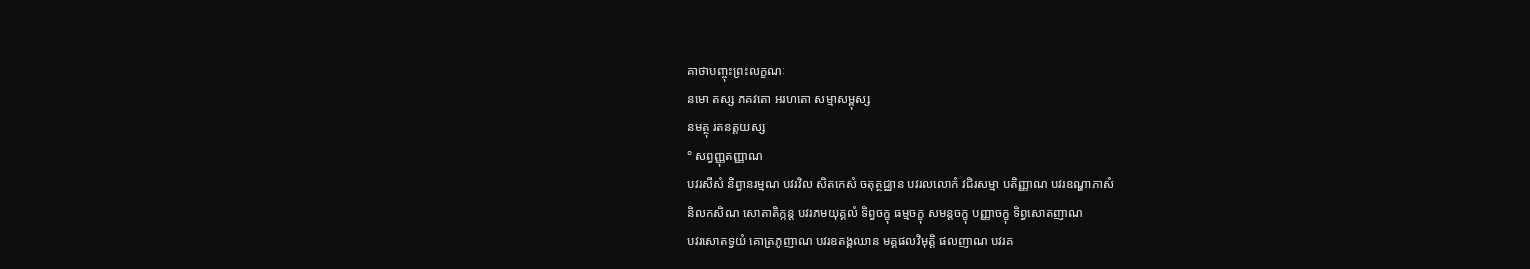គាថាបញ្ចុះព្រះលក្ខណៈ
នមោ តស្ស ភគវតោ អរហតោ សម្មាសម្ពុស្ស
នមត្ថុ រតនត្តយស្ស
° សព្វញ្ញុតញ្ញាណ
បវរសីសំ និព្វានរម្មណ បវរវិល សិតកេសំ ចតុត្ថជ្ឈាន បវរលលោកំ វជិរសម្មា បតិញ្ញាណ បវរឧណ្ហាភាសំ
និលកសិណ សោតាតិក្កន្ត បវរភមយុគ្គលំ ទិព្វចក្ខុ ធម្មចក្ខុ សមន្តចក្ខុ បញ្ញាចក្ខុ ទិព្វសោតញាណ
បវរសោតទ្វយំ គោត្រភូញាណ បវរឧតង្គឈាន មគ្គផលវិមុត្តិ ផលញាណ បវរគ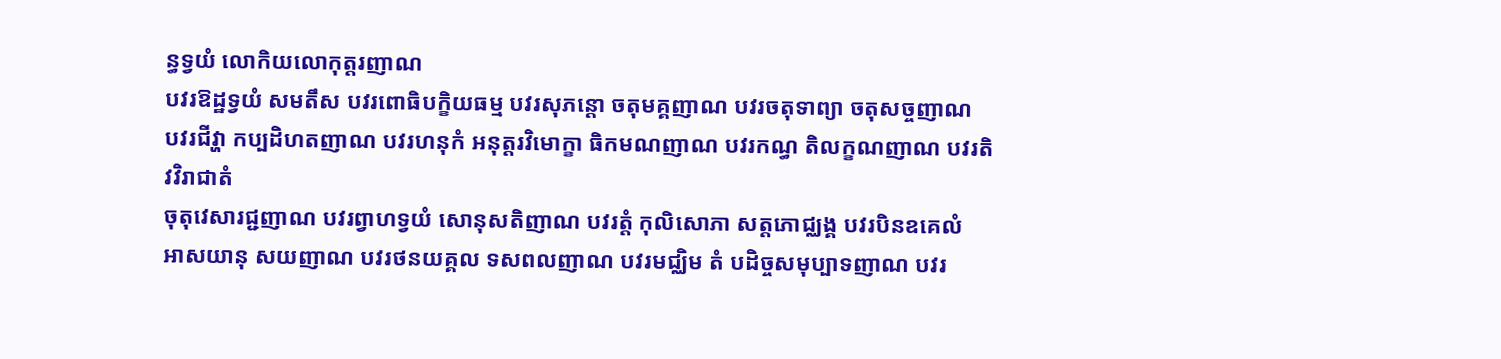ន្ធទ្វយំ លោកិយលោកុត្តរញាណ
បវរឱដ្ឋទ្វយំ សមតឹស បវរពោធិបក្ខិយធម្ម បវរសុភន្តោ ចតុមគ្គញាណ បវរចតុទាព្យា ចតុសច្ចញាណ
បវរជីវ្ហា កប្បដិហតញាណ បវរហនុកំ អនុត្តរវិមោក្ខា ធិកមណញាណ បវរកណ្ធ តិលក្ខណញាណ បវរតិវវិរាជាតំ
ចុតុវេសារជ្ជញាណ បវរព្វាហទ្វយំ សោនុសតិញាណ បវរត្តំ កុលិសោភា សត្តភោជ្ឈង្គ បវរបិនឧគេលំ
អាសយានុ សយញាណ បវរថនយគ្គល ទសពលញាណ បវរមជ្ឈិម តំ បដិច្ចសមុប្បាទញាណ បវរ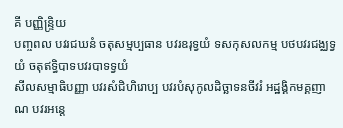គី បញ្ញិន្រ្ទិយ
បញ្ចពល បវរជឃនំ ចតុសម្មប្បធាន បវរឧរុទ្វយំ ទសកុសលកម្ម បថបវរជង្ឈទ្វយំ ចតុឥទ្ធិបាទបវរបាទទ្វយំ
សីលសម្មាធិបញ្ញា បវរសំជិហិរោប្ប បវរបំសុកូលដិច្ឆាទនចីវរំ អដ្ឋង្គិកមគ្គញាណ បវរអន្តេ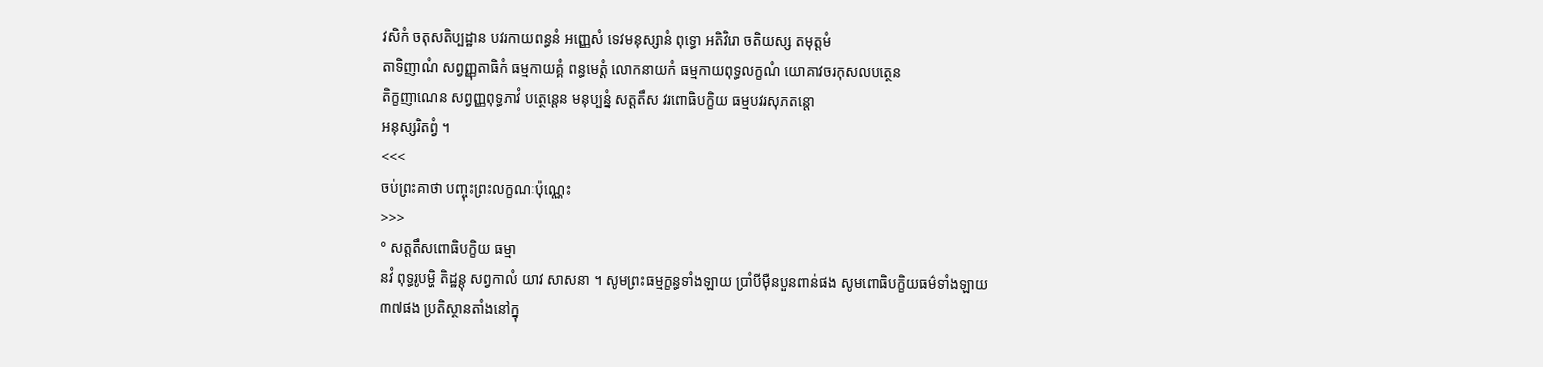វសិកំ ចតុសតិប្បដ្ឋាន បវរកាយពន្ធនំ អញ្ញេសំ ទេវមនុស្សានំ ពុទ្ធោ អតិវិរោ ចតិយស្ស តមុត្តមំ
តាទិញាណំ សព្វញ្ញុតាធិកំ ធម្មកាយគ្គំ ពន្ធមេត្តំ លោកនាយកំ ធម្មកាយពុទ្ធលក្ខណំ យោគាវចរកុសលបត្ថេន
តិក្ខញាណេន សព្វញ្ញពុទ្ធភាវំ បត្ថេន្តេន មនុប្បន្នំ សត្តតឹស វរពោធិបក្ខិយ ធម្មបវរសុភតន្តោ
អនុស្សរិតព្វំ ។
<<<
ចប់ព្រះគាថា បញ្ចុះព្រះលក្ខណៈប៉ុណ្ណេះ
>>>
° សត្តតឹសពោធិបក្ខិយ ធម្មា
នវំ ពុទ្ធរូបម្ហិ តិដ្ឋន្តុ សព្វកាលំ យាវ សាសនា ។ សូមព្រះធម្មក្ខន្ធទាំងឡាយ ប្រាំបីម៉ឺនបួនពាន់ផង សូមពោធិបក្ខិយធម៌ទាំងឡាយ
៣៧ផង ប្រតិស្ថានតាំងនៅក្នុ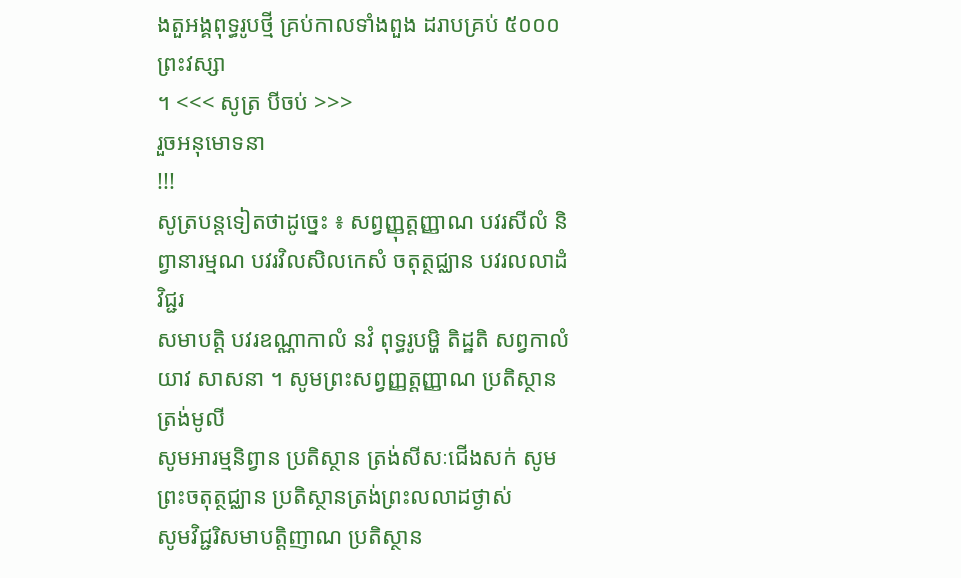ងតួអង្គពុទ្ធរូបថ្មី គ្រប់កាលទាំងពួង ដរាបគ្រប់ ៥០០០ព្រះវស្សា
។ <<< សូត្រ បីចប់ >>>
រួចអនុមោទនា
!!!
សូត្របន្តទៀតថាដូច្នេះ ៖ សព្វញ្ញុត្តញ្ញាណ បវរសីលំ និព្វានារម្មណ បវរវិលសិលកេសំ ចតុត្ថជ្ឈាន បវរលលាដំ វិជ្ជរ
សមាបត្តិ បវរឧណ្ណាកាលំ នវំ ពុទ្ធរូបម្ហិ តិដ្ឋតិ សព្វកាលំ យាវ សាសនា ។ សូមព្រះសព្វញ្ញត្តញ្ញាណ ប្រតិស្ថានត្រង់មូលី
សូមអារម្មនិព្វាន ប្រតិស្ថាន ត្រង់សីសៈជើងសក់ សូមព្រះចតុត្ថជ្ឈាន ប្រតិស្ថានត្រង់ព្រះលលាដថ្ងាស់
សូមវិជ្ជរិសមាបត្តិញាណ ប្រតិស្ថាន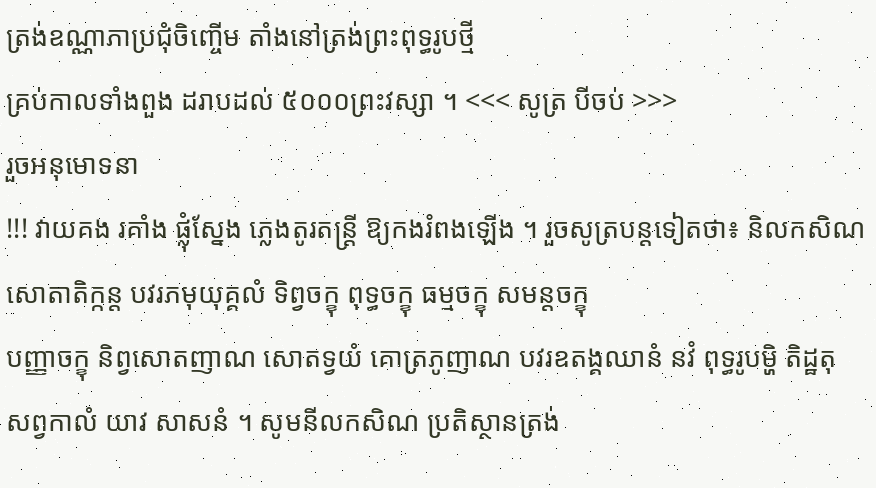ត្រង់ឧណ្ណាភាប្រជុំចិញ្ចើម តាំងនៅត្រង់ព្រះពុទ្ធរូបថ្មី
គ្រប់កាលទាំងពួង ដរាបដល់ ៥០០០ព្រះវស្សា ។ <<< សូត្រ បីចប់ >>>
រួចអនុមោទនា
!!! វាយគង រគាំង ផ្លុំស្នែង ភ្លេងតូរតន្ត្រី ឱ្យកងរំពងឡើង ។ រួចសូត្របន្តទៀតថា៖ និលកសិណ សោតាតិក្កន្ត បវរភមុយុគ្គលំ ទិព្វចក្ខុ ពុទ្ធចក្ខុ ធម្មចក្ខុ សមន្តចក្ខុ
បញ្ញាចក្ខុ និព្វសោតញាណ សោតទ្វយំ គោត្រភូញាណ បវរឧតង្គឈានំ នវំ ពុទ្ធរូបម្ហិ តិដ្ឋតុ
សព្វកាលំ យាវ សាសនំ ។ សូមនីលកសិណ ប្រតិស្ថានត្រង់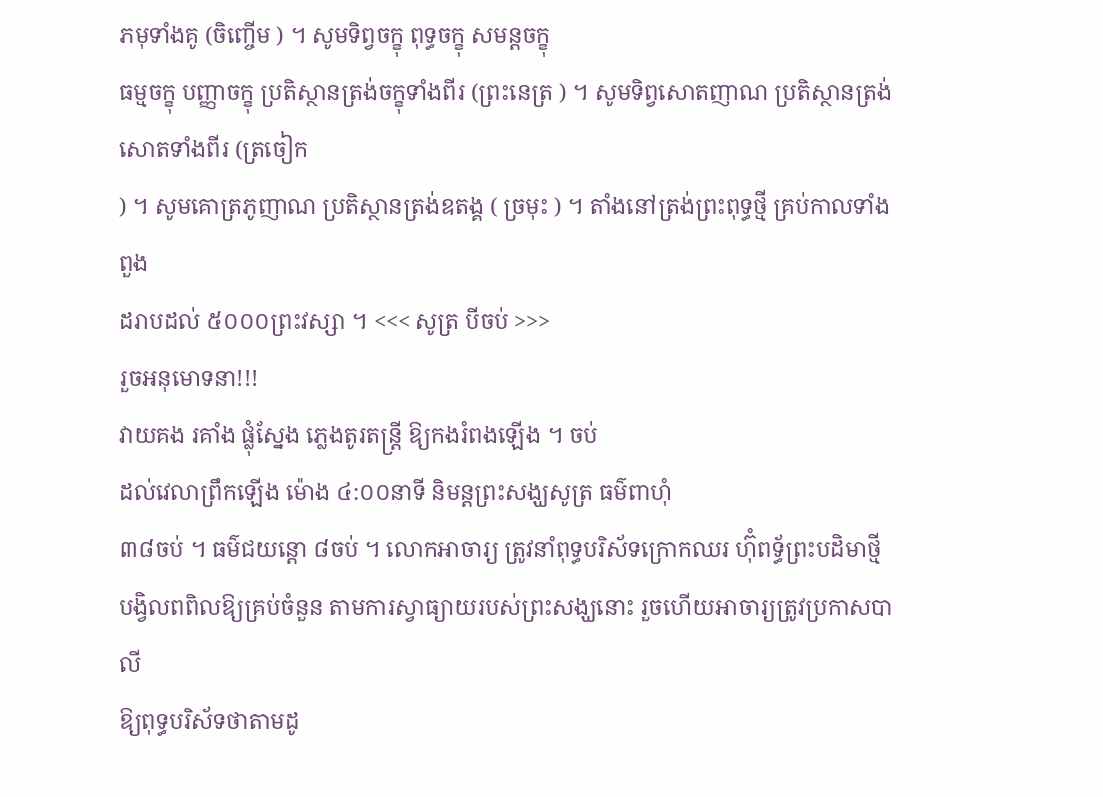ភមុទាំងគូ (ចិញ្ចើម ) ។ សូមទិព្វចក្ខុ ពុទ្ធចក្ខុ សមន្តចក្ខុ
ធម្មចក្ខុ បញ្ញាចក្ខុ ប្រតិស្ថានត្រង់ចក្ខុទាំងពីរ (ព្រះនេត្រ ) ។ សូមទិព្វសោតញាណ ប្រតិស្ថានត្រង់សោតទាំងពីរ (ត្រចៀក
) ។ សូមគោត្រភូញាណ ប្រតិស្ថានត្រង់ឧតង្គ ( ច្រមុះ ) ។ តាំងនៅត្រង់ព្រះពុទ្ធថ្មី គ្រប់កាលទាំងពួង
ដរាបដល់ ៥០០០ព្រះវស្សា ។ <<< សូត្រ បីចប់ >>>
រួចអនុមោទនា!!!
វាយគង រគាំង ផ្លុំស្នែង ភ្លេងតូរតន្ត្រី ឱ្យកងរំពងឡើង ។ ចប់
ដល់វេលាព្រឹកឡើង ម៉ោង ៤:០០នាទី និមន្តព្រះសង្ឃសូត្រ ធម៌ពាហុំ
៣៨ចប់ ។ ធម៌ជយន្តោ ៨ចប់ ។ លោកអាចារ្យ ត្រូវនាំពុទ្ធបរិស័ទក្រោកឈរ ហ៊ុំពទ័្ធព្រះបដិមាថ្មី
បង្វិលពពិលឱ្យគ្រប់ចំនួន តាមការស្វាធ្យាយរបស់ព្រះសង្ឃនោះ រួចហើយអាចារ្យត្រូវប្រកាសបាលី
ឱ្យពុទ្ធបរិស័ទថាតាមដូ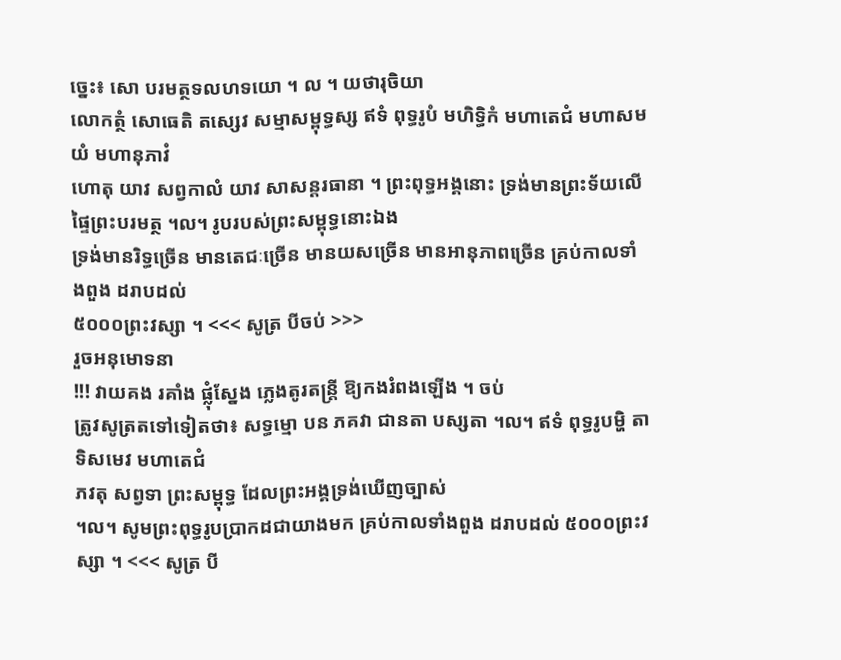ច្នេះ៖ សោ បរមត្ថទលហទយោ ។ ល ។ យថារុចិយា
លោកត្ថំ សោធេតិ តស្សេវ សម្មាសម្ពុទ្ធស្ស ឥទំ ពុទ្ធរូបំ មហិទ្ធិកំ មហាតេជំ មហាសមយំ មហានុភាវំ
ហោតុ យាវ សព្វកាលំ យាវ សាសន្តរធានា ។ ព្រះពុទ្ធអង្គនោះ ទ្រង់មានព្រះទ័យលើផ្ទៃព្រះបរមត្ថ ។ល។ រូបរបស់ព្រះសម្ពុទ្ធនោះឯង
ទ្រង់មានរិទ្ធច្រើន មានតេជៈច្រើន មានយសច្រើន មានអានុភាពច្រើន គ្រប់កាលទាំងពួង ដរាបដល់
៥០០០ព្រះវស្សា ។ <<< សូត្រ បីចប់ >>>
រួចអនុមោទនា
!!! វាយគង រគាំង ផ្លុំស្នែង ភ្លេងតូរតន្ត្រី ឱ្យកងរំពងឡើង ។ ចប់
ត្រូវសូត្រតទៅទៀតថា៖ សទ្ធម្មោ បន ភគវា ជានតា បស្សតា ។ល។ ឥទំ ពុទ្ធរូបម្ហិ តាទិសមេវ មហាតេជំ
ភវតុ សព្វទា ព្រះសម្ពុទ្ធ ដែលព្រះអង្គទ្រង់ឃើញច្បាស់
។ល។ សូមព្រះពុទ្ធរូបប្រាកដជាយាងមក គ្រប់កាលទាំងពួង ដរាបដល់ ៥០០០ព្រះវស្សា ។ <<< សូត្រ បី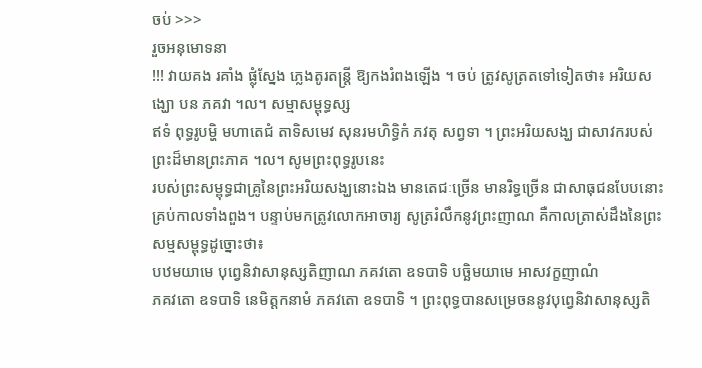ចប់ >>>
រួចអនុមោទនា
!!! វាយគង រគាំង ផ្លុំស្នែង ភ្លេងតូរតន្ត្រី ឱ្យកងរំពងឡើង ។ ចប់ ត្រូវសូត្រតទៅទៀតថា៖ អរិយសង្ឃោ បន ភគវា ។ល។ សម្មាសម្ពុទ្ធស្ស
ឥទំ ពុទ្ធរូបម្ហិ មហាតេជំ តាទិសមេវ សុនរមហិទ្ធិកំ ភវតុ សព្វទា ។ ព្រះអរិយសង្ឃ ជាសាវករបស់ព្រះដ៏មានព្រះភាគ ។ល។ សូមព្រះពុទ្ធរូបនេះ
របស់ព្រះសម្ពុទ្ធជាគ្រូនៃព្រះអរិយសង្ឃនោះឯង មានតេជៈច្រើន មានរិទ្ធច្រើន ជាសាធុជនបែបនោះ
គ្រប់កាលទាំងពួង។ បន្ទាប់មកត្រូវលោកអាចារ្យ សូត្ររំលឹកនូវព្រះញាណ គឺកាលត្រាស់ដឹងនៃព្រះសម្មសម្ពុទ្ធដូច្នោះថា៖
បឋមយាមេ បុព្វេនិវាសានុស្សតិញាណ ភគវតោ ឧទបាទិ បច្ឆិមយាមេ អាសវក្ខញាណំ
ភគវតោ ឧទបាទិ នេមិត្តកនាមំ ភគវតោ ឧទបាទិ ។ ព្រះពុទ្ធបានសម្រេចននូវបុព្វេនិវាសានុស្សតិ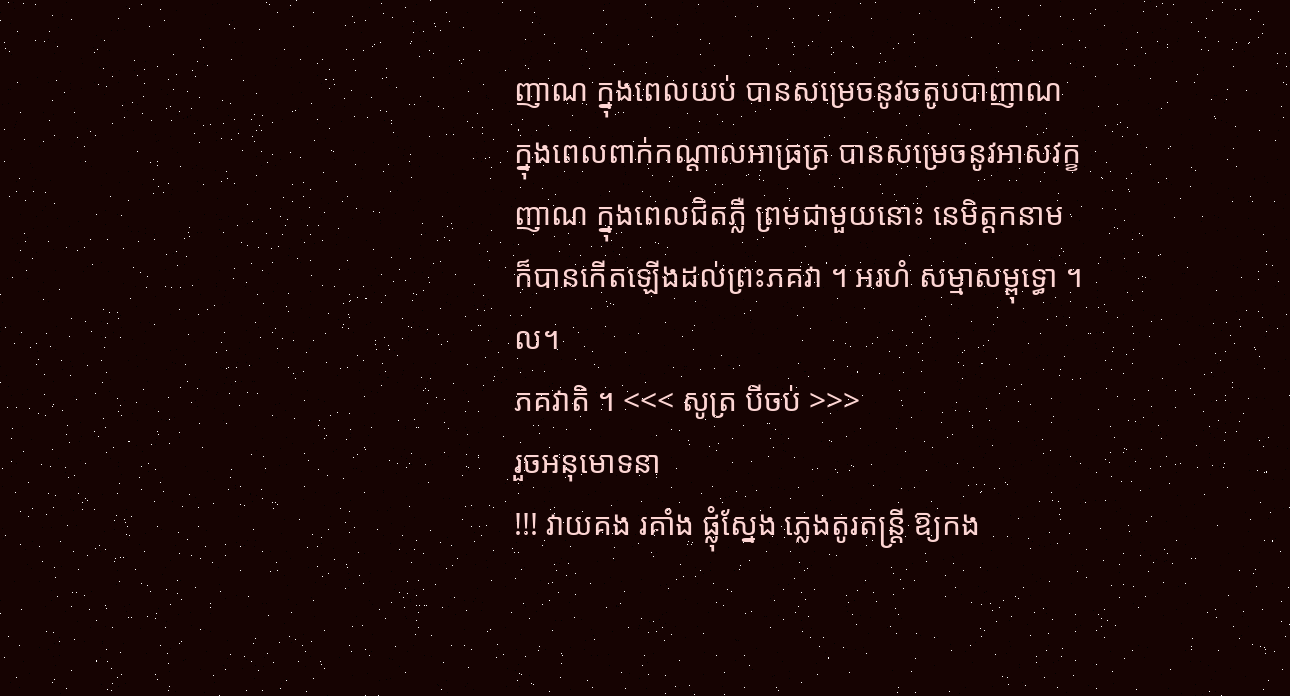ញាណ ក្នុងពេលយប់ បានសម្រេចនូវចតូបបាញាណ
ក្នុងពេលពាក់កណ្ដាលអាធ្រត្រ បានសម្រេចនូវអាសវក្ខញាណ ក្នុងពេលជិតភ្លឺ ព្រមជាមួយនោះ នេមិត្តកនាម
ក៏បានកើតឡើងដល់ព្រះភគវា ។ អរហំ សម្មាសម្ពុទ្ធោ ។ល។
ភគវាតិ ។ <<< សូត្រ បីចប់ >>>
រួចអនុមោទនា
!!! វាយគង រគាំង ផ្លុំស្នែង ភ្លេងតូរតន្ត្រី ឱ្យកង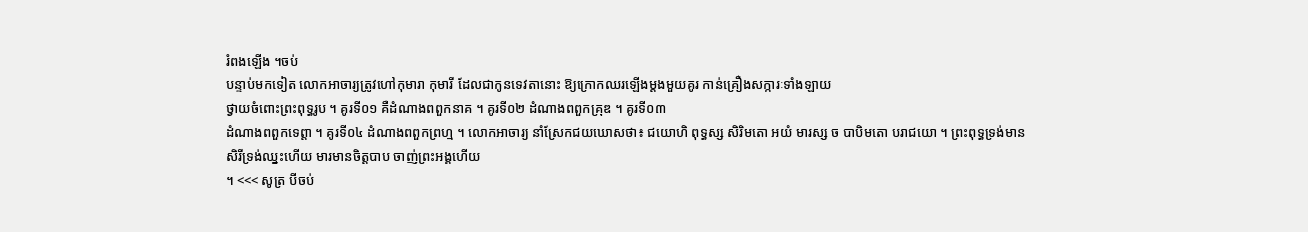រំពងឡើង ។ចប់
បន្ទាប់មកទៀត លោកអាចារ្យត្រូវហៅកុមារា កុមារី ដែលជាកូនទេវតានោះ ឱ្យក្រោកឈរឡើងម្ដងមួយគូរ កាន់គ្រឿងសក្ការៈទាំងឡាយ
ថ្វាយចំពោះព្រះពុទ្ធរូប ។ គូរទី០១ គឺដំណាងពពួកនាគ ។ គូរទី០២ ដំណាងពពួកគ្រុឌ ។ គូរទី០៣
ដំណាងពពួកទេព្តា ។ គូរទី០៤ ដំណាងពពួកព្រហ្ម ។ លោកអាចារ្យ នាំស្រែកជយឃោសថា៖ ជយោហិ ពុទ្ធស្ស សិរិមតោ អយំ មារស្ស ច បាបិមតោ បរាជយោ ។ ព្រះពុទ្ធទ្រង់មានសិរីទ្រង់ឈ្នះហើយ មារមានចិត្តបាប ចាញ់ព្រះអង្គហើយ
។ <<< សូត្រ បីចប់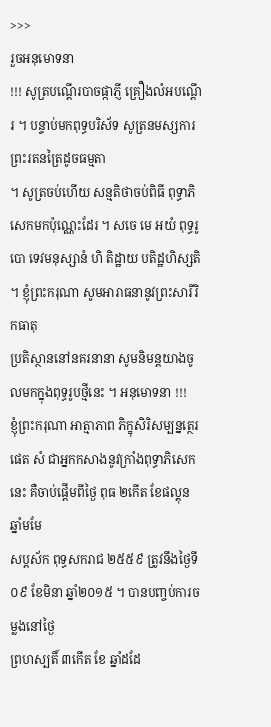>>>
រួចអនុមោទនា
!!! សូត្របណ្ដើរបាចផ្កាភ្ញី គ្រឿងលំអបណ្ដើរ ។ បន្ទាប់មកពុទ្ធបរិស័ទ សូត្រនមស្សការព្រះរតនត្រៃដូចធម្មតា
។ សូត្រចប់ហើយ សន្មតិថាចប់ពិធី ពុទ្ធាភិសេកមកប៉ុណ្ណេះដែរ ។ សចេ មេ អយំ ពុទ្ធរូបោ ទេវមនុស្សានំ ហិ តិដ្ឋាយ បតិដ្ឋហិស្សតិ ។ ខ្ញុំព្រះករុណា សូមអារាធនានូវព្រះសារីរិកធាតុ
ប្រតិស្ថាននៅនគរនានា សូមនិមន្តយាងចូលមកក្នុងពុទ្ធរូបថ្មីនេះ ។ អនុមោទនា !!!
ខ្ញុំព្រះករុណា អាត្មាភាព ភិក្ខុសិរិសម្បន្នត្ថេរ
ផេត សំ ជាអ្នកកសាងនូវក្រាំងពុទ្ធាភិសេកនេះ គឺចាប់ផ្ដើមពីថ្ងៃ ពុធ ២កើត ខែផល្គុន ឆ្នាំមមែ
សប្តស័ក ពុទ្ធសករាជ ២៥៥៩ ត្រូវនឹងថ្ងៃទី ០៩ ខែមិនា ឆ្នាំ២០១៥ ។ បានបញ្ចប់ការចម្លងនៅថ្ងៃ
ព្រហស្បតិ៍ ៣កើត ខែ ឆ្នាំដដែ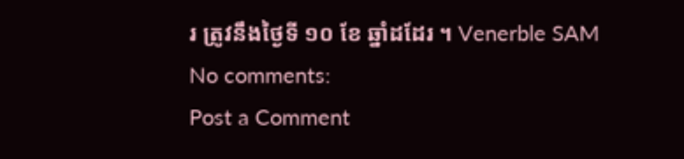រ ត្រូវនឹងថ្ងៃទី ១០ ខែ ឆ្នាំដដែរ ។ Venerble SAM
No comments:
Post a Comment